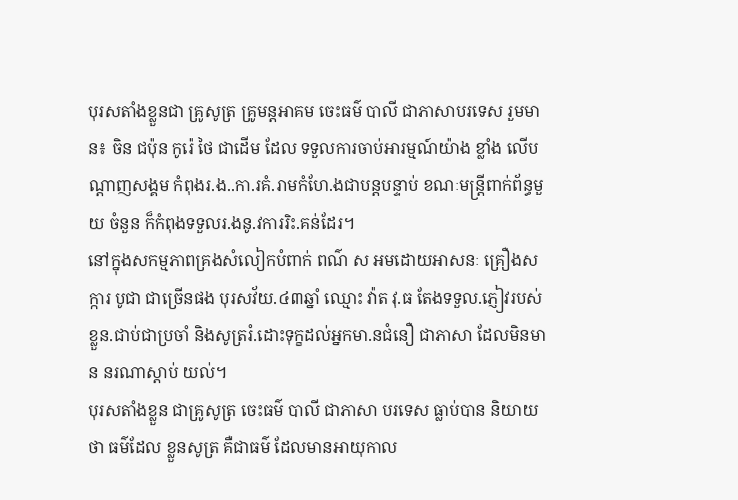បុរសតាំងខ្លួនជា គ្រូសូត្រ គ្រូមន្តអាគម ចេះធម៌ បាលី ជាភាសាបរទេស រួមមាន៖ ចិន ជប៉ុន កូរ៉េ ថៃ ជាដើម ដែល ទទួលការចាប់អារម្មណ៍យ៉ាង ខ្លាំង លើបណ្ដាញសង្គម កំពុងរ.ង..កា.រគំ.រាមកំហែ.ងជាបន្តបន្ទាប់ ខណៈមន្ត្រីពាក់ព័ន្ធមួយ ចំនួន ក៏កំពុងទទួលរ.ងនូ.វការរិះ.គន់ដែរ។
នៅក្នុងសកម្មភាពគ្រងសំលៀកបំពាក់ ពណ៌ ស អមដោយអាសនៈ គ្រឿងសក្ការ បូជា ជាច្រើនផង បុរសវ័យ.៤៣ឆ្នាំ ឈ្មោះ វ៉ាត វុ.ធ តែងទទួល.ភ្ញៀវរបស់ខ្លួន.ជាប់ជាប្រចាំ និងសូត្ររំ.ដោះទុក្ខដល់អ្នកមា.នជំនឿ ជាភាសា ដែលមិនមាន នរណាស្ដាប់ យល់។
បុរសតាំងខ្លួន ជាគ្រូសូត្រ ចេះធម៌ បាលី ជាភាសា បរទេស ធ្លាប់បាន និយាយថា ធម៌ដែល ខ្លួនសូត្រ គឺជាធម៌ ដែលមានអាយុកាល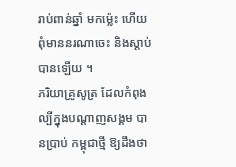រាប់ពាន់ឆ្នាំ មកម៉្លេះ ហើយពុំមាននរណាចេះ និងស្ដាប់ បានឡើយ ។
ភរិយាគ្រូសូត្រ ដែលកំពុងល្បីក្នុងបណ្ដាញសង្គម បានប្រាប់ កម្ពុជាថ្មី ឱ្យដឹងថា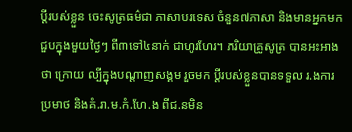ប្ដីរបស់ខ្លួន ចេះសូត្រធម៌ជា ភាសាបរទេស ចំនួន៧ភាសា និងមានអ្នកមក ជួបក្នុងមួយថ្ងៃៗ ពី៣ទៅ៤នាក់ ជាហូរហែរ។ ភរិយាគ្រូសូត្រ បានអះអាងថា ក្រោយ ល្បីក្នុងបណ្ដាញសង្គម រួចមក ប្ដីរបស់ខ្លួនបានទទួល រ.ងការ ប្រមាថ និងគំ.រា.ម.កំ.ហែ.ង ពីជ.នមិន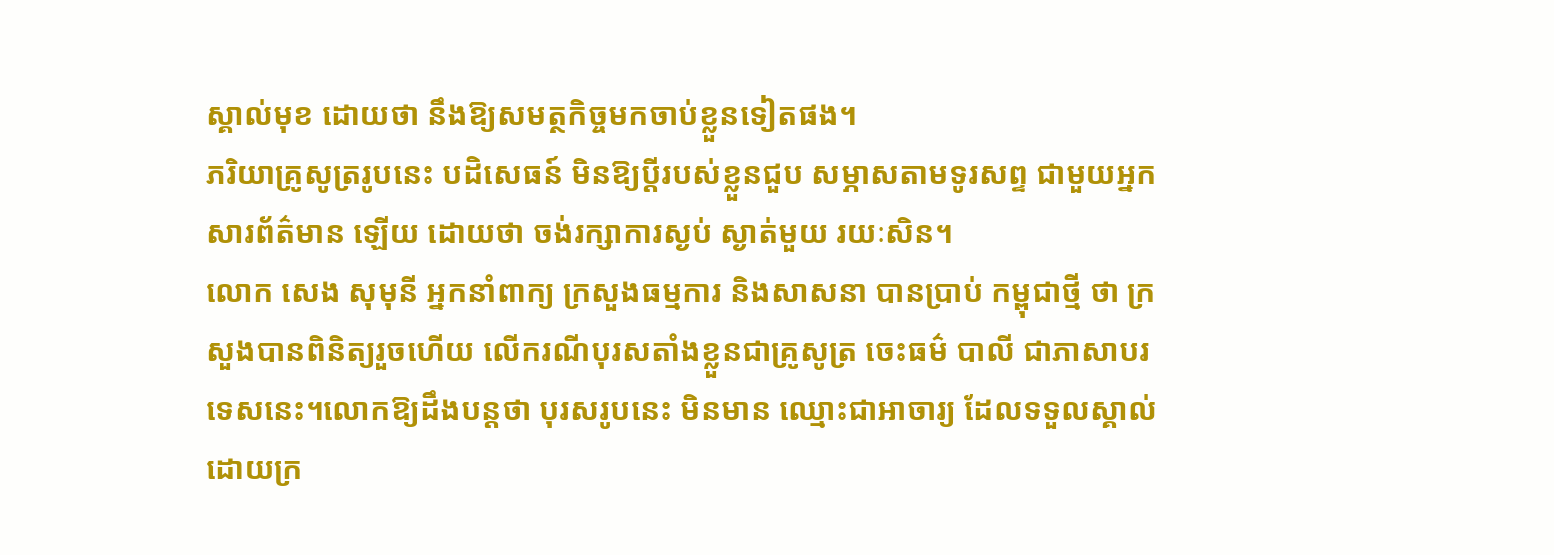ស្គាល់មុខ ដោយថា នឹងឱ្យសមត្ថកិច្ចមកចាប់ខ្លួនទៀតផង។
ភរិយាគ្រូសូត្ររូបនេះ បដិសេធន៍ មិនឱ្យប្ដីរបស់ខ្លួនជួប សម្ភាសតាមទូរសព្ទ ជាមួយអ្នកសារព័ត៌មាន ឡើយ ដោយថា ចង់រក្សាការស្ងប់ ស្ងាត់មួយ រយៈសិន។
លោក សេង សុមុនី អ្នកនាំពាក្យ ក្រសួងធម្មការ និងសាសនា បានប្រាប់ កម្ពុជាថ្មី ថា ក្រសួងបានពិនិត្យរួចហើយ លើករណីបុរសតាំងខ្លួនជាគ្រូសូត្រ ចេះធម៌ បាលី ជាភាសាបរទេសនេះ។លោកឱ្យដឹងបន្តថា បុរសរូបនេះ មិនមាន ឈ្មោះជាអាចារ្យ ដែលទទួលស្គាល់ដោយក្រ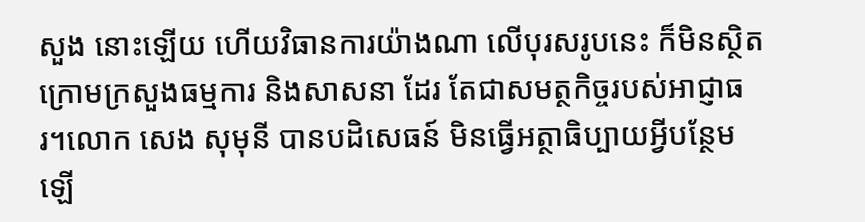សួង នោះឡើយ ហើយវិធានការយ៉ាងណា លើបុរសរូបនេះ ក៏មិនស្ថិតក្រោមក្រសួងធម្មការ និងសាសនា ដែរ តែជាសមត្ថកិច្ចរបស់អាជ្ញាធរ។លោក សេង សុមុនី បានបដិសេធន៍ មិនធ្វើអត្ថាធិប្បាយអ្វីបន្ថែមឡើ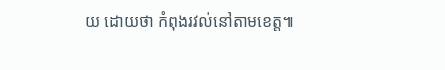យ ដោយថា កំពុងរវល់នៅតាមខេត្ត៕